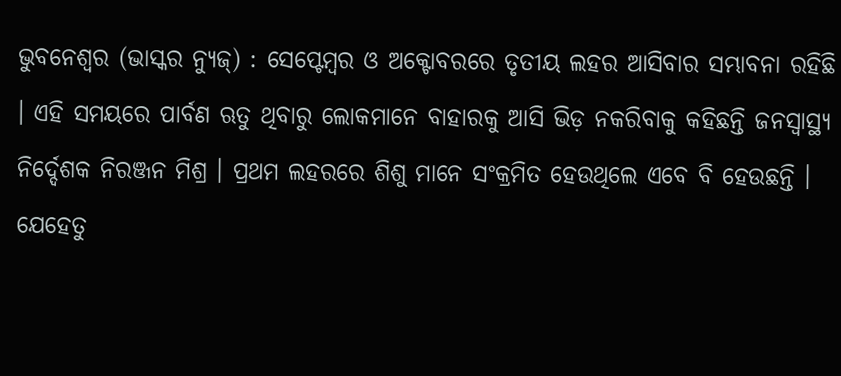ଭୁବନେଶ୍ୱର (ଭାସ୍କର ନ୍ୟୁଜ୍) : ସେପ୍ଟେମ୍ବର ଓ ଅକ୍ଟୋବରରେ ତୃତୀୟ ଲହର ଆସିବାର ସମ୍ଭାବନା ରହିଛି । ଏହି ସମୟରେ ପାର୍ବଣ ଋତୁ ଥିବାରୁ ଲୋକମାନେ ବାହାରକୁ ଆସି ଭିଡ଼ ନକରିବାକୁ କହିଛନ୍ତି ଜନସ୍ୱାସ୍ଥ୍ୟ ନିର୍ଦ୍ଦେଶକ ନିରଞ୍ଜନ ମିଶ୍ର । ପ୍ରଥମ ଲହରରେ ଶିଶୁ ମାନେ ସଂକ୍ରମିତ ହେଉଥିଲେ ଏବେ ବି ହେଉଛନ୍ତି । ଯେହେତୁ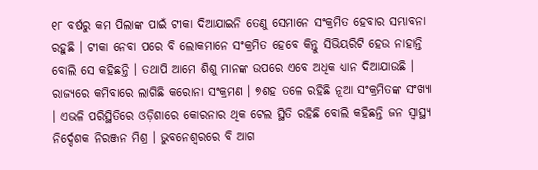୧୮ ବର୍ଷରୁ କମ ପିଲାଙ୍କ ପାଇଁ ଟୀକା ଦିଆଯାଇନି ତେଣୁ ସେମାନେ ସଂକ୍ରମିତ ହେବାର ସମ୍ଭାବନା ରହୁଛି । ଟୀକା ନେବା ପରେ ବି ଲୋକମାନେ ସଂକ୍ରମିତ ହେବେ କିନ୍ତୁ ସିଭିୟରିଟି ହେଉ ନାହାନ୍ତି ବୋଲି ସେ କହିଛନ୍ତି । ତଥାପି ଆମେ ଶିଶୁ ମାନଙ୍କ ଉପରେ ଏବେ ଅଧିକ ଧ୍ୟାନ ଦିଆଯାଉଛି । ରାଜ୍ୟରେ କମିବାରେ ଲାଗିଛି କରୋନା ସଂକ୍ରମଣ । ୭ଶହ ତଳେ ରହିଛି ନୂଆ ସଂକ୍ରମିତଙ୍କ ସଂଖ୍ୟା । ଏଭଳି ପରିସ୍ଥିତିରେ ଓଡ଼ିଶାରେ କୋରନାର ଥିକ ଟେଲ ସ୍ଥିତି ରହିଛି ବୋଲି କହିଛନ୍ତି ଜନ ସ୍ୱାସ୍ଥ୍ୟ ନିର୍ଦ୍ଦେଶକ ନିରଞ୍ଜନ ମିଶ୍ର । ଭୁବନେଶ୍ୱରରେ ବି ଆଗ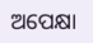ଅପେକ୍ଷା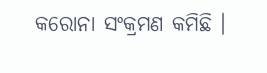କରୋନା ସଂକ୍ରମଣ କମିଛି ।